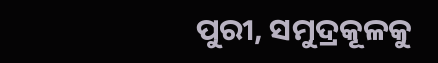ପୁରୀ, ସମୁଦ୍ରକୂଳକୁ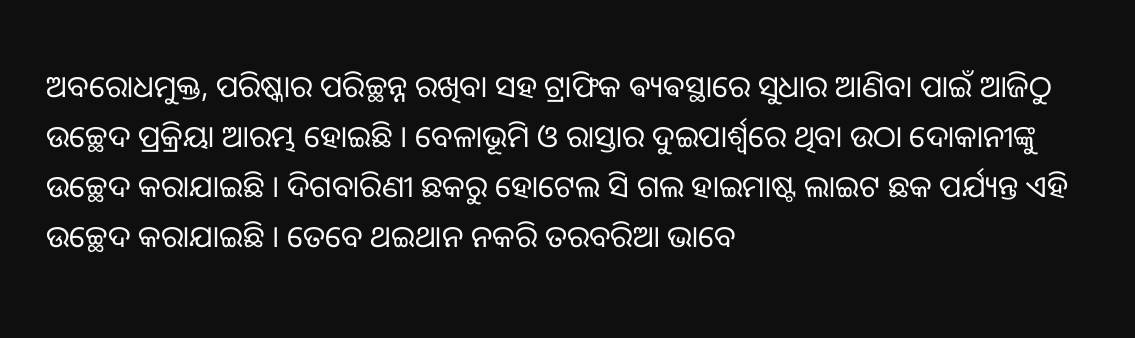ଅବରୋଧମୁକ୍ତ, ପରିଷ୍କାର ପରିଚ୍ଛନ୍ନ ରଖିବା ସହ ଟ୍ରାଫିକ ଵ୍ୟଵସ୍ଥାରେ ସୁଧାର ଆଣିବା ପାଇଁ ଆଜିଠୁ ଉଚ୍ଛେଦ ପ୍ରକ୍ରିୟା ଆରମ୍ଭ ହୋଇଛି । ବେଳାଭୂମି ଓ ରାସ୍ତାର ଦୁଇପାର୍ଶ୍ୱରେ ଥିବା ଉଠା ଦୋକାନୀଙ୍କୁ ଉଚ୍ଛେଦ କରାଯାଇଛି । ଦିଗବାରିଣୀ ଛକରୁ ହୋଟେଲ ସି ଗଲ ହାଇମାଷ୍ଟ ଲାଇଟ ଛକ ପର୍ଯ୍ୟନ୍ତ ଏହି ଉଚ୍ଛେଦ କରାଯାଇଛି । ତେବେ ଥଇଥାନ ନକରି ତରବରିଆ ଭାବେ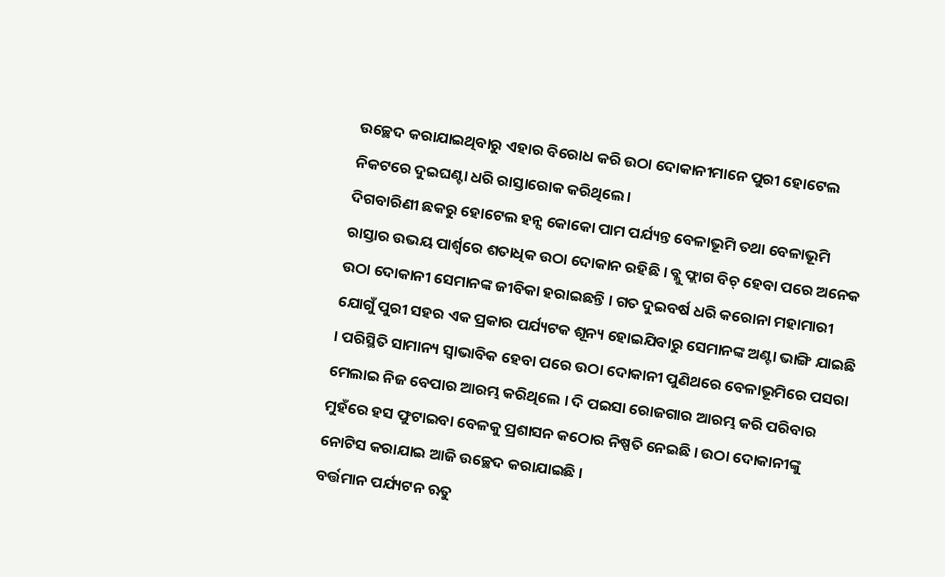ଉଚ୍ଛେଦ କରାଯାଇଥିବାରୁ ଏହାର ବିରୋଧ କରି ଉଠା ଦୋକାନୀମାନେ ପୁରୀ ହୋଟେଲ ନିକଟରେ ଦୁଇଘଣ୍ଟା ଧରି ରାସ୍ତାରୋକ କରିଥିଲେ।
ଦିଗବାରିଣୀ ଛକରୁ ହୋଟେଲ ହନ୍ସ କୋକୋ ପାମ ପର୍ଯ୍ୟନ୍ତ ବେଳାଭୂମି ତଥା ବେଳାଭୂମି ରାସ୍ତାର ଉଭୟ ପାର୍ଶ୍ୱରେ ଶତାଧିକ ଉଠା ଦୋକାନ ରହିଛି । ବ୍ଲୁ ଫ୍ଲାଗ ବିଚ୍ ହେବା ପରେ ଅନେକ ଉଠା ଦୋକାନୀ ସେମାନଙ୍କ ଜୀବିକା ହରାଇଛନ୍ତି । ଗତ ଦୁଇବର୍ଷ ଧରି କରୋନା ମହାମାରୀ ଯୋଗୁଁ ପୁରୀ ସହର ଏକ ପ୍ରକାର ପର୍ଯ୍ୟଟକ ଶୂନ୍ୟ ହୋଇଯିବାରୁ ସେମାନଙ୍କ ଅଣ୍ଟା ଭାଙ୍ଗି ଯାଇଛି । ପରିସ୍ଥିତି ସାମାନ୍ୟ ସ୍ୱାଭାବିକ ହେବା ପରେ ଉଠା ଦୋକାନୀ ପୁଣିଥରେ ବେଳାଭୂମିରେ ପସରା ମେଲାଇ ନିଜ ବେପାର ଆରମ୍ଭ କରିଥିଲେ । ଦି ପଇସା ରୋଜଗାର ଆରମ୍ଭ କରି ପରିବାର ମୁହଁରେ ହସ ଫୁଟାଇବା ବେଳକୁ ପ୍ରଶାସନ କଠୋର ନିଷ୍ପତି ନେଇଛି । ଉଠା ଦୋକାନୀଙ୍କୁ ନୋଟିସ କରାଯାଇ ଆଜି ଉଚ୍ଛେଦ କରାଯାଇଛି ।
ବର୍ତ୍ତମାନ ପର୍ଯ୍ୟଟନ ଋତୁ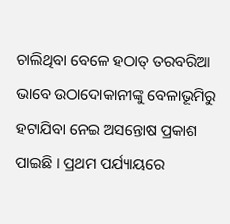ଚାଲିଥିବା ବେଳେ ହଠାତ୍ ତରବରିଆ ଭାବେ ଉଠାଦୋକାନୀଙ୍କୁ ବେଳାଭୂମିରୁ ହଟାଯିବା ନେଇ ଅସନ୍ତୋଷ ପ୍ରକାଶ ପାଇଛି । ପ୍ରଥମ ପର୍ଯ୍ୟାୟରେ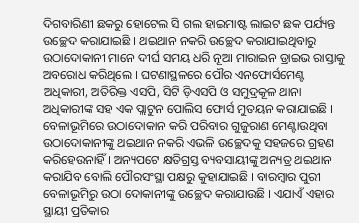ଦିଗବାରିଣୀ ଛକରୁ ହୋଟେଲ ସି ଗଲ ହାଇମାଷ୍ଟ ଲାଇଟ ଛକ ପର୍ଯ୍ୟନ୍ତ ଉଚ୍ଛେଦ କରାଯାଇଛି । ଥଇଥାନ ନକରି ଉଚ୍ଛେଦ କରାଯାଇଥିବାରୁ ଉଠାଦୋକାନୀ ମାନେ ଦୀର୍ଘ ସମୟ ଧରି ନୂଆ ମାରାଇନ ଡ୍ରାଇଭ ରାସ୍ତାକୁ ଅବରୋଧ କରିଥିଲେ । ଘଟଣାସ୍ଥଳରେ ପୌର ଏନଫୋର୍ସମେଣ୍ଟ ଅଧିକାରୀ, ଅତିରିକ୍ତ ଏସପି, ସିଟି ଡ଼ିଏସପି ଓ ସମୁଦ୍ରକୂଳ ଥାନା ଅଧିକାରୀଙ୍କ ସହ ଏକ ପ୍ଲାଟୁନ ପୋଲିସ ଫୋର୍ସ ମୁତୟନ କରାଯାଇଛି । ବେଳାଭୂମିରେ ଉଠାଦୋକାନ କରି ପରିବାର ଗୁଜୁରାଣ ମେଣ୍ଟାଉଥିବା ଉଠାଦୋକାନୀଙ୍କୁ ଥଇଥାନ ନକରି ଏଭଳି ଉଚ୍ଛେଦକୁ ସହଜରେ ଗ୍ରହଣ କରିହେଉନାହିଁ । ଅନ୍ୟପଟେ କ୍ଷତିଗ୍ରସ୍ତ ବ୍ୟବସାୟୀଙ୍କୁ ଅନ୍ୟତ୍ର ଥଇଥାନ କରାଯିବ ବୋଲି ପୌରସଂସ୍ଥା ପକ୍ଷରୁ କୁହାଯାଇଛି । ବାରମ୍ବାର ପୁରୀ ବେଳାଭୂମିରୁ ଉଠା ଦୋକାନୀଙ୍କୁ ଉଚ୍ଛେଦ କରାଯାଉଛି । ଏଯାଏଁ ଏହାର ସ୍ଥାୟୀ ପ୍ରତିକାର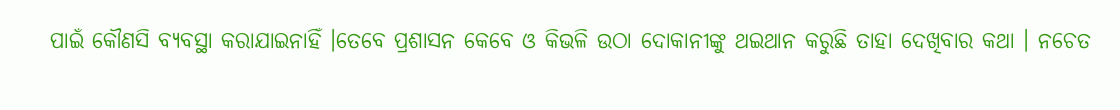ପାଇଁ କୌଣସି ବ୍ୟବସ୍ଥା କରାଯାଇନାହିଁ ।ତେବେ ପ୍ରଶାସନ କେବେ ଓ କିଭଳି ଉଠା ଦୋକାନୀଙ୍କୁ ଥଇଥାନ କରୁଛି ତାହା ଦେଖିବାର କଥା । ନଚେତ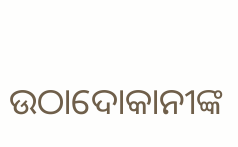ଉଠାଦୋକାନୀଙ୍କ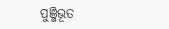ପୁଞ୍ଜିଭୂତ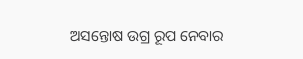ଅସନ୍ତୋଷ ଉଗ୍ର ରୂପ ନେବାର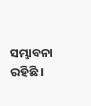ସମ୍ଭାବନା ରହିଛି ।